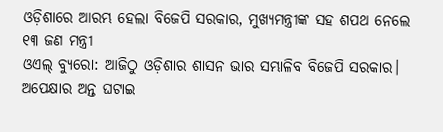ଓଡ଼ିଶାରେ ଆରମ୍ଭ ହେଲା ବିଜେପି ସରକାର, ମୁଖ୍ୟମନ୍ତ୍ରୀଙ୍କ ସହ ଶପଥ ନେଲେ ୧୩ ଜଣ ମନ୍ତ୍ରୀ
ଓଏଲ୍ ବ୍ୟୁରୋ: ଆଜିଠୁ ଓଡ଼ିଶାର ଶାସନ ଭାର ସମ୍ଭାଳିବ ବିଜେପି ସରକାର। ଅପେକ୍ଷାର ଅନ୍ତ ଘଟାଇ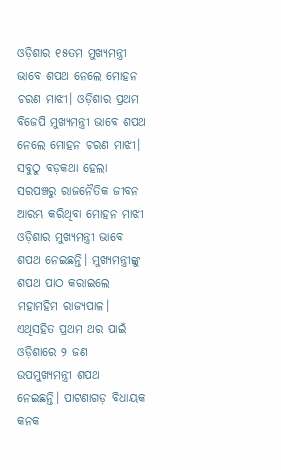ଓଡ଼ିଶାର ୧୫ତମ ମୁଖ୍ୟମନ୍ତ୍ରୀ ଭାବେ ଶପଥ ନେଲେ ମୋହନ ଚରଣ ମାଝୀ। ଓଡ଼ିଶାର ପ୍ରଥମ ବିଜେପି ମୁଖ୍ୟମନ୍ତ୍ରୀ ଭାବେ ଶପଥ ନେଲେ ମୋହନ ଚରଣ ମାଝୀ। ସବୁଠୁ ବଡ଼କଥା ହେଲା ସରପଞ୍ଚରୁ ରାଜନୈତିକ ଜୀବନ ଆରମ୍ଭ କରିଥିବା ମୋହନ ମାଝୀ ଓଡ଼ିଶାର ମୁଖ୍ୟମନ୍ତ୍ରୀ ଭାବେ ଶପଥ ନେଇଛନ୍ତି। ମୁଖ୍ୟମନ୍ତ୍ରୀଙ୍କୁ ଶପଥ ପାଠ କରାଇଲେ ମହାମହିମ ରାଜ୍ୟପାଳ।
ଏଥିସହିତ ପ୍ରଥମ ଥର ପାଇଁ ଓଡ଼ିଶାରେ ୨ ଜଣ ଉପମୁଖ୍ୟମନ୍ତ୍ରୀ ଶପଥ ନେଇଛନ୍ତି। ପାଟଣାଗଡ଼ ବିଧାୟକ କନକ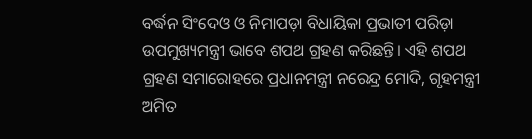ବର୍ଦ୍ଧନ ସିଂଦେଓ ଓ ନିମାପଡ଼ା ବିଧାୟିକା ପ୍ରଭାତୀ ପରିଡ଼ା ଉପମୁଖ୍ୟମନ୍ତ୍ରୀ ଭାବେ ଶପଥ ଗ୍ରହଣ କରିଛନ୍ତି। ଏହି ଶପଥ ଗ୍ରହଣ ସମାରୋହରେ ପ୍ରଧାନମନ୍ତ୍ରୀ ନରେନ୍ଦ୍ର ମୋଦି, ଗୃହମନ୍ତ୍ରୀ ଅମିତ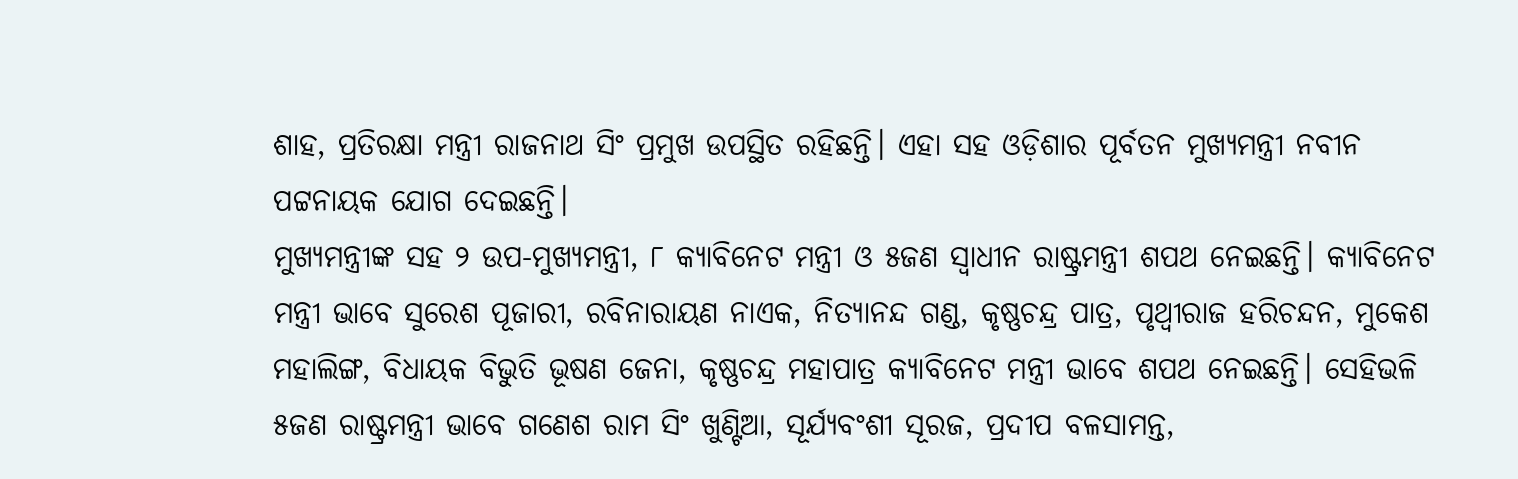ଶାହ, ପ୍ରତିରକ୍ଷା ମନ୍ତ୍ରୀ ରାଜନାଥ ସିଂ ପ୍ରମୁଖ ଉପସ୍ଥିତ ରହିଛନ୍ତି। ଏହା ସହ ଓଡ଼ିଶାର ପୂର୍ବତନ ମୁଖ୍ୟମନ୍ତ୍ରୀ ନବୀନ ପଟ୍ଟନାୟକ ଯୋଗ ଦେଇଛନ୍ତି।
ମୁଖ୍ୟମନ୍ତ୍ରୀଙ୍କ ସହ ୨ ଉପ-ମୁଖ୍ୟମନ୍ତ୍ରୀ, ୮ କ୍ୟାବିନେଟ ମନ୍ତ୍ରୀ ଓ ୫ଜଣ ସ୍ୱାଧୀନ ରାଷ୍ଟ୍ରମନ୍ତ୍ରୀ ଶପଥ ନେଇଛନ୍ତି। କ୍ୟାବିନେଟ ମନ୍ତ୍ରୀ ଭାବେ ସୁରେଶ ପୂଜାରୀ, ରବିନାରାୟଣ ନାଏକ, ନିତ୍ୟାନନ୍ଦ ଗଣ୍ଡ, କୃଷ୍ଣଚନ୍ଦ୍ର ପାତ୍ର, ପୃଥ୍ୱୀରାଜ ହରିଚନ୍ଦନ, ମୁକେଶ ମହାଲିଙ୍ଗ, ବିଧାୟକ ବିଭୁତି ଭୂଷଣ ଜେନା, କୃଷ୍ଣଚନ୍ଦ୍ର ମହାପାତ୍ର କ୍ୟାବିନେଟ ମନ୍ତ୍ରୀ ଭାବେ ଶପଥ ନେଇଛନ୍ତି। ସେହିଭଳି ୫ଜଣ ରାଷ୍ଟ୍ରମନ୍ତ୍ରୀ ଭାବେ ଗଣେଶ ରାମ ସିଂ ଖୁଣ୍ଟିଆ, ସୂର୍ଯ୍ୟବଂଶୀ ସୂରଜ, ପ୍ରଦୀପ ବଳସାମନ୍ତ,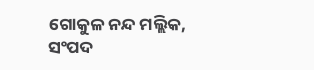ଗୋକୁଳ ନନ୍ଦ ମଲ୍ଲିକ, ସଂପଦ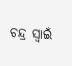ଚନ୍ଦ୍ର ସ୍ୱାଇଁ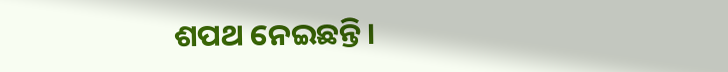ଶପଥ ନେଇଛନ୍ତି।